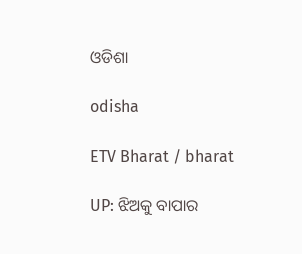ଓଡିଶା

odisha

ETV Bharat / bharat

UP: ଝିଅକୁ ବାପାର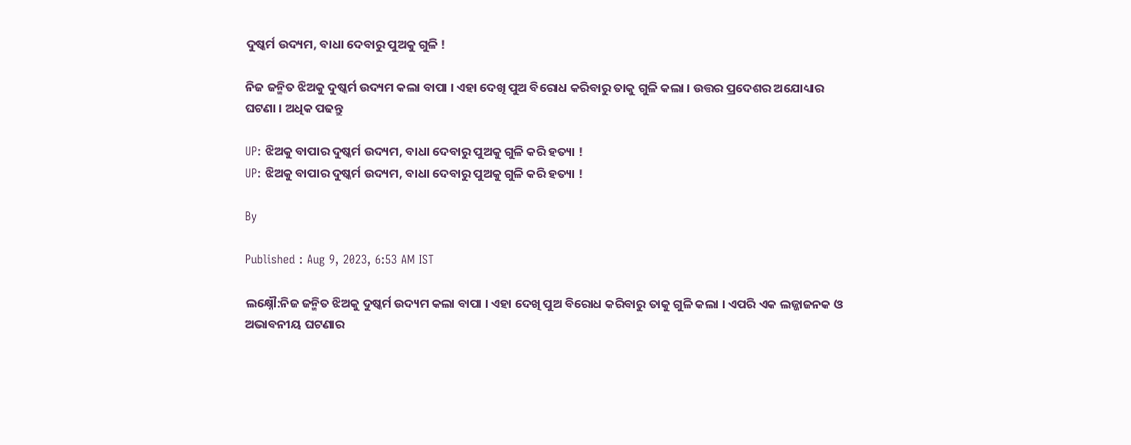ଦୁଷ୍କର୍ମ ଉଦ୍ୟମ, ବାଧା ଦେବାରୁ ପୁଅକୁ ଗୁଳି !

ନିଜ ଜନ୍ମିତ ଝିଅକୁ ଦୁଷ୍କର୍ମ ଉଦ୍ୟମ କଲା ବାପା । ଏହା ଦେଖି ପୁଅ ବିରୋଧ କରିବାରୁ ତାକୁ ଗୁଳି କଲା । ଉତ୍ତର ପ୍ରଦେଶର ଅଯୋଧ୍ୟାର ଘଟଣା । ଅଧିକ ପଢନ୍ତୁ

UP: ଝିଅକୁ ବାପାର ଦୁଷ୍କର୍ମ ଉଦ୍ୟମ, ବାଧା ଦେବାରୁ ପୁଅକୁ ଗୁଳି କରି ହତ୍ୟା !
UP: ଝିଅକୁ ବାପାର ଦୁଷ୍କର୍ମ ଉଦ୍ୟମ, ବାଧା ଦେବାରୁ ପୁଅକୁ ଗୁଳି କରି ହତ୍ୟା !

By

Published : Aug 9, 2023, 6:53 AM IST

ଲକ୍ଷ୍ନୌ:ନିଜ ଜନ୍ମିତ ଝିଅକୁ ଦୁଷ୍କର୍ମ ଉଦ୍ୟମ କଲା ବାପା । ଏହା ଦେଖି ପୁଅ ବିରୋଧ କରିବାରୁ ତାକୁ ଗୁଳି କଲା । ଏପରି ଏକ ଲଜ୍ଜାଜନକ ଓ ଅଭାବନୀୟ ଘଟଣାର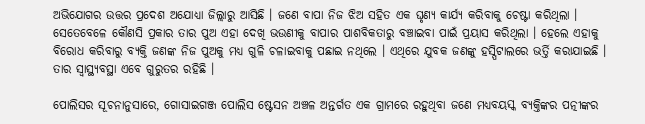ଅଭିଯୋଗର ଉତ୍ତର ପ୍ରଦେଶ ଅଯୋଧ୍ୟା ଜିଲ୍ଲାରୁ ଆସିଛି । ଜଣେ ବାପା ନିଜ ଝିଅ ସହିତ ଏକ ଘୃଣ୍ୟ କାର୍ଯ୍ୟ କରିବାକୁ ଚେଷ୍ଟା କରିଥିଲା । ସେତେବେଳେ କୌଣସି ପ୍ରକାର ତାର ପୁଅ ଏହା ଦେଖି ଭଉଣୀକୁ ବାପାର ପାଶବିକତାରୁ ବଞ୍ଚାଇବା ପାଇଁ ପ୍ରୟାସ କରିଥିଲା । ହେଲେ ଏହାକୁ ବିରୋଧ କରିବାରୁ ବ୍ୟକ୍ତି ଜଣଙ୍କ ନିଜ ପୁଅକୁ ମଧ୍ୟ ଗୁଳି ଚଳାଇବାକୁ ପଛାଇ ନଥିଲେ । ଏଥିରେ ଯୁବକ ଜଣଙ୍କୁ ହସ୍ପିଟାଲରେ ଭର୍ତ୍ତି କରାଯାଇଛି । ତାର ସ୍ବାସ୍ଥ୍ୟବସ୍ଥା ଏବେ ଗୁରୁତର ରହିଛି ।

ପୋଲିସର ସୂଚନାନୁସାରେ, ଗୋସାଇଗଞ୍ଜ ପୋଲିସ ଷ୍ଟେସନ ଅଞ୍ଚଳ ଅନ୍ତର୍ଗତ ଏକ ଗ୍ରାମରେ ରହୁଥିବା ଜଣେ ମଧ୍ୟବୟସ୍କ ବ୍ୟକ୍ତିଙ୍କର ପତ୍ନୀଙ୍କର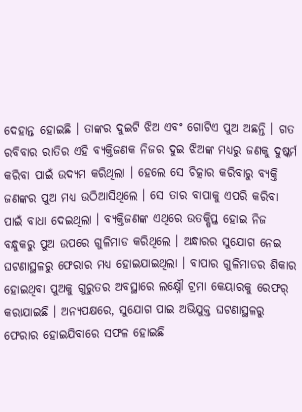ଦେହାନ୍ତ ହୋଇଛି । ତାଙ୍କର ଦୁଇଟି ଝିଅ ଏବଂ ଗୋଟିଏ ପୁଅ ଅଛନ୍ତି । ଗତ ରବିବାର ରାତିର ଏହି ବ୍ୟକ୍ତିଜଣକ ନିଜର ଦୁଇ ଝିଅଙ୍କ ମଧ୍ୟରୁ ଜଣକୁ ଦୁଷ୍କର୍ମ କରିବା ପାଇଁ ଉଦ୍ୟମ କରିଥିଲା । ହେଲେ ସେ ଚିତ୍କାର କରିବାରୁ ବ୍ୟକ୍ତି ଜଣଙ୍କର ପୁଅ ମଧ୍ୟ ଉଠିଆସିଥିଲେ । ସେ ତାର ବାପାକୁ ଏପରି କରିବା ପାଇଁ ବାଧା ଦେଇଥିଲା । ବ୍ୟକ୍ତିଜଣଙ୍କ ଏଥିରେ ଉତକ୍ଷିପ୍ତ ହୋଇ ନିଜ ବନ୍ଧୁକରୁ ପୁଅ ଉପରେ ଗୁଳିମାଡ କରିଥିଲେ । ଅନ୍ଧାରର ସୁଯୋଗ ନେଇ ଘଟଣାସ୍ଥଳରୁ ଫେରାର ମଧ୍ୟ ହୋଇଯାଇଥିଲା । ବାପାର ଗୁଳିମାଡର ଶିକାର ହୋଇଥିବା ପୁଅକୁ ଗୁରୁତର ଅବସ୍ଥାରେ ଲକ୍ଷ୍ନୌ ଟ୍ରମା କେୟାରକୁ ରେଫର୍ କରାଯାଇଛି । ଅନ୍ୟପକ୍ଷରେ, ସୁଯୋଗ ପାଇ ଅଭିଯୁକ୍ତ ଘଟଣାସ୍ଥଳରୁ ଫେରାର ହୋଇଯିବାରେ ସଫଳ ହୋଇଛି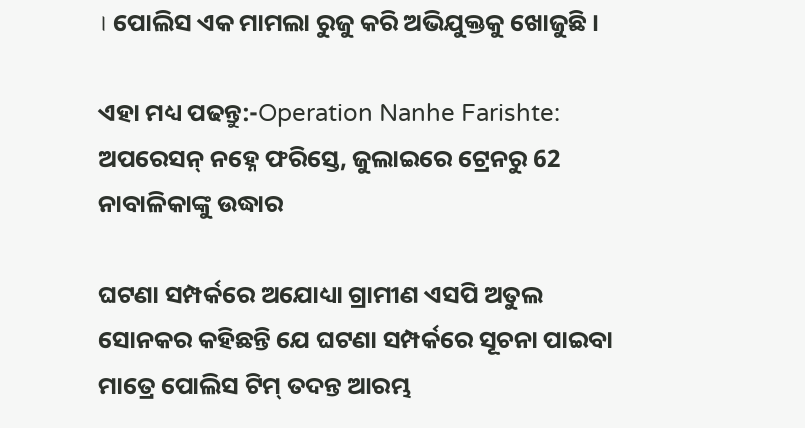। ପୋଲିସ ଏକ ମାମଲା ରୁଜୁ କରି ଅଭିଯୁକ୍ତକୁ ଖୋଜୁଛି ।

ଏହା ମଧ୍ୟ ପଢନ୍ତୁ:-Operation Nanhe Farishte: ଅପରେସନ୍ ନହ୍ନେ ଫରିସ୍ତେ, ଜୁଲାଇରେ ଟ୍ରେନରୁ 62 ନାବାଳିକାଙ୍କୁ ଉଦ୍ଧାର

ଘଟଣା ସମ୍ପର୍କରେ ଅଯୋଧ୍ୟା ଗ୍ରାମୀଣ ଏସପି ଅତୁଲ ସୋନକର କହିଛନ୍ତି ଯେ ଘଟଣା ସମ୍ପର୍କରେ ସୂଚନା ପାଇବା ମାତ୍ରେ ପୋଲିସ ଟିମ୍ ତଦନ୍ତ ଆରମ୍ଭ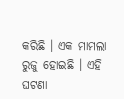କରିଛି । ଏକ ମାମଲା ରୁଜୁ ହୋଇଛି । ଏହି ଘଟଣା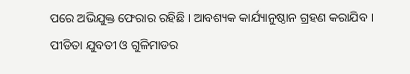ପରେ ଅଭିଯୁକ୍ତ ଫେରାର ରହିଛି । ଆବଶ୍ୟକ କାର୍ଯ୍ୟାନୁଷ୍ଠାନ ଗ୍ରହଣ କରାଯିବ । ପୀଡିତା ଯୁବତୀ ଓ ଗୁଳିମାଡର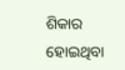ଶିକାର ହୋଇଥିବା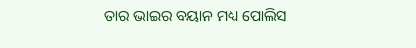ତାର ଭାଇର ବୟାନ ମଧ୍ୟ ପୋଲିସ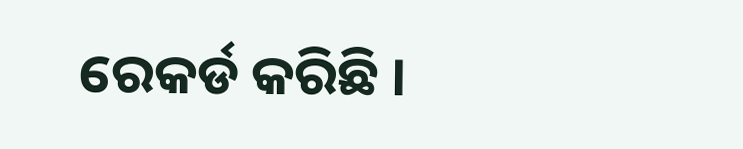ରେକର୍ଡ କରିଛି ।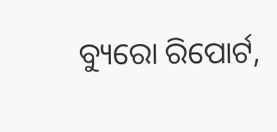ବ୍ୟୁରୋ ରିପୋର୍ଟ,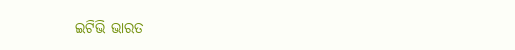ଇଟିଭି ଭାରତ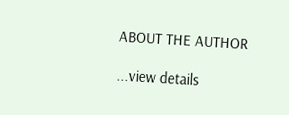ABOUT THE AUTHOR

...view details